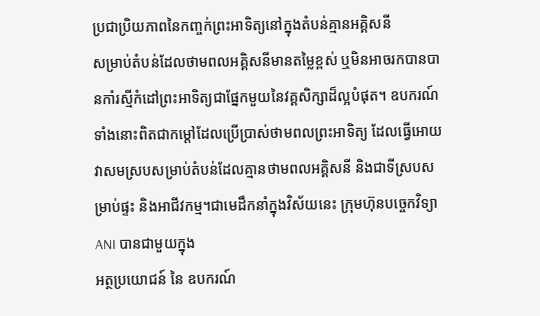ប្រជាប្រិយភាពនៃកញ្ចក់ព្រះអាទិត្យនៅក្នុងតំបន់គ្មានអគ្គិសនី
សម្រាប់តំបន់ដែលថាមពលអគ្គិសនីមានតម្លៃខ្ពស់ ឬមិនអាចរកបានបានកាំរស្មីកំដៅព្រះអាទិត្យជាផ្នែកមួយនៃវគ្គសិក្សាដ៏ល្អបំផុត។ ឧបករណ៍ទាំងនោះពិតជាកម្តៅដែលប្រើប្រាស់ថាមពលព្រះអាទិត្យ ដែលធ្វើអោយវាសមស្របសម្រាប់តំបន់ដែលគ្មានថាមពលអគ្គិសនី និងជាទីស្របសម្រាប់ផ្ទះ និងអាជីវកម្ម។ជាមេដឹកនាំក្នុងវិស័យនេះ ក្រុមហ៊ុនបច្ចេកវិទ្យា ANI បានជាមួយក្នុង
អត្ថប្រយោជន៍ នៃ ឧបករណ៍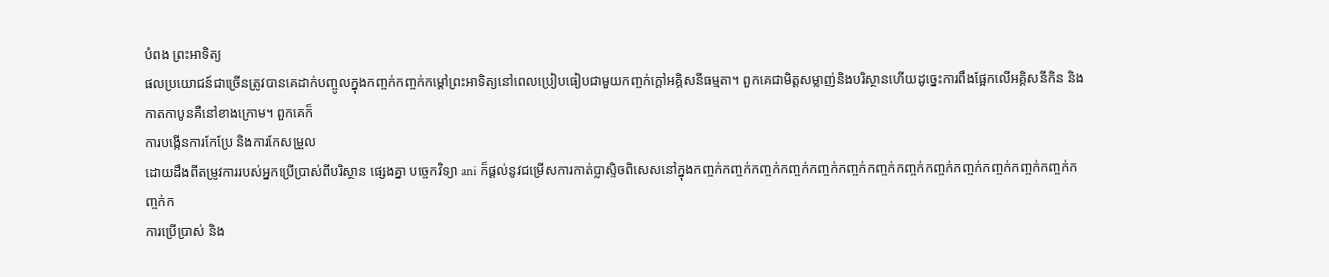បំពង ព្រះអាទិត្យ
ផលប្រយោជន៍ជាច្រើនត្រូវបានគេដាក់បញ្ចូលក្នុងកញ្ចក់កញ្ចក់កម្តៅព្រះអាទិត្យនៅពេលប្រៀបធៀបជាមួយកញ្ចក់ក្ដៅអគ្គិសនីធម្មតា។ ពួកគេជាមិត្តសម្លាញ់និងបរិស្ថានហើយដូច្នេះការពឹងផ្អែកលើអគ្គិសនីកិន និងកាតកាបូនគឺនៅខាងក្រោម។ ពួកគេក៏
ការបង្កើនការកែប្រែ និងការកែសម្រួល
ដោយដឹងពីតម្រូវការរបស់អ្នកប្រើប្រាស់ពីបរិស្ថាន ផ្សេងគ្នា បច្ចេកវិទ្យា ani ក៏ផ្តល់នូវជម្រើសការកាត់ប្លាស្ទិចពិសេសនៅក្នុងកញ្ចក់កញ្ចក់កញ្ចក់កញ្ចក់កញ្ចក់កញ្ចក់កញ្ចក់កញ្ចក់កញ្ចក់កញ្ចក់កញ្ចក់កញ្ចក់កញ្ចក់កញ្ចក់ក
ការប្រើប្រាស់ និង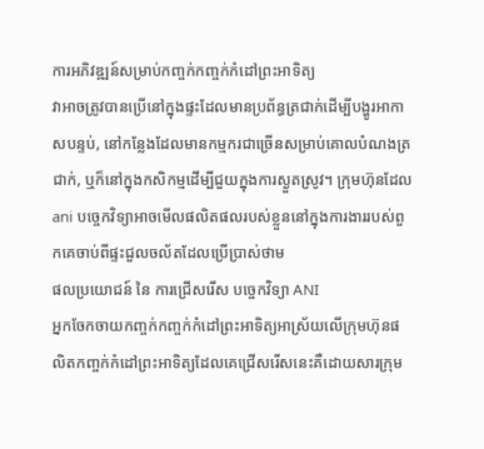ការអភិវឌ្ឍន៍សម្រាប់កញ្ចក់កញ្ចក់កំដៅព្រះអាទិត្យ
វាអាចត្រូវបានប្រើនៅក្នុងផ្ទះដែលមានប្រព័ន្ធត្រជាក់ដើម្បីបង្ហូរអាកាសបន្ទប់, នៅកន្លែងដែលមានកម្មករជាច្រើនសម្រាប់គោលបំណងត្រជាក់, ឬក៏នៅក្នុងកសិកម្មដើម្បីជួយក្នុងការស្ងួតស្រូវ។ ក្រុមហ៊ុនដែល ani បច្ចេកវិទ្យាអាចមើលផលិតផលរបស់ខ្លួននៅក្នុងការងាររបស់ពួកគេចាប់ពីផ្ទះជួលចល័តដែលប្រើប្រាស់ថាម
ផលប្រយោជន៍ នៃ ការជ្រើសរើស បច្ចេកវិទ្យា ANI
អ្នកចែកចាយកញ្ចក់កញ្ចក់កំដៅព្រះអាទិត្យអាស្រ័យលើក្រុមហ៊ុនផលិតកញ្ចក់កំដៅព្រះអាទិត្យដែលគេជ្រើសរើសនេះគឺដោយសារក្រុម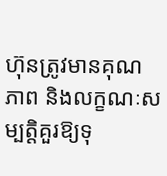ហ៊ុនត្រូវមានគុណភាព និងលក្ខណៈសម្បត្តិគួរឱ្យទុ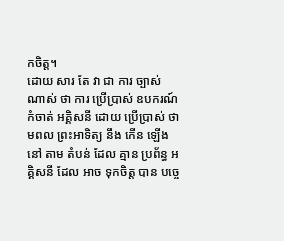កចិត្ត។
ដោយ សារ តែ វា ជា ការ ច្បាស់ ណាស់ ថា ការ ប្រើប្រាស់ ឧបករណ៍ កំចាត់ អគ្គិសនី ដោយ ប្រើប្រាស់ ថាមពល ព្រះអាទិត្យ នឹង កើន ឡើង នៅ តាម តំបន់ ដែល គ្មាន ប្រព័ន្ធ អគ្គិសនី ដែល អាច ទុកចិត្ត បាន បច្ចេ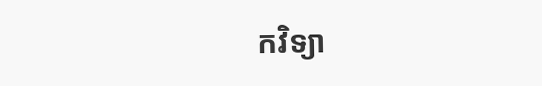កវិទ្យា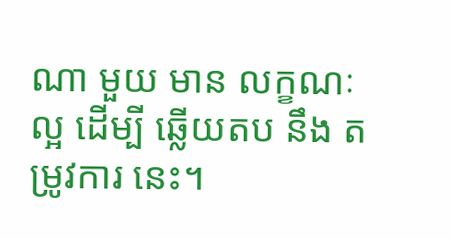ណា មួយ មាន លក្ខណៈ ល្អ ដើម្បី ឆ្លើយតប នឹង តម្រូវការ នេះ។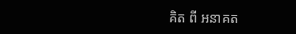គិត ពី អនាគត